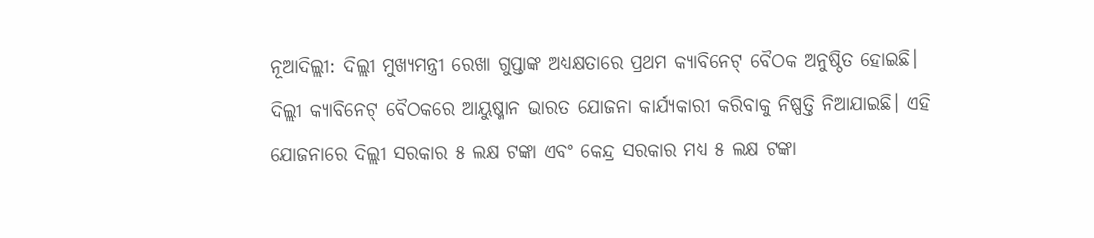ନୂଆଦିଲ୍ଲୀ: ଦିଲ୍ଲୀ ମୁଖ୍ୟମନ୍ତ୍ରୀ ରେଖା ଗୁପ୍ତାଙ୍କ ଅଧ୍ୟକ୍ଷତାରେ ପ୍ରଥମ କ୍ୟାବିନେଟ୍ ବୈଠକ ଅନୁଷ୍ଠିତ ହୋଇଛି। ଦିଲ୍ଲୀ କ୍ୟାବିନେଟ୍ ବୈଠକରେ ଆୟୁଷ୍ମାନ ଭାରତ ଯୋଜନା କାର୍ଯ୍ୟକାରୀ କରିବାକୁ ନିଷ୍ପତ୍ତି ନିଆଯାଇଛି। ଏହି ଯୋଜନାରେ ଦିଲ୍ଲୀ ସରକାର ୫ ଲକ୍ଷ ଟଙ୍କା ଏବଂ କେନ୍ଦ୍ର ସରକାର ମଧ୍ୟ ୫ ଲକ୍ଷ ଟଙ୍କା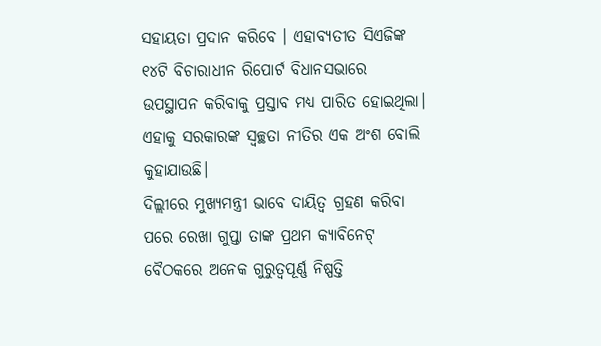ସହାୟତା ପ୍ରଦାନ କରିବେ । ଏହାବ୍ୟତୀତ ସିଏଜିଙ୍କ ୧୪ଟି ବିଚାରାଧୀନ ରିପୋର୍ଟ ବିଧାନସଭାରେ ଉପସ୍ଥାପନ କରିବାକୁ ପ୍ରସ୍ତାବ ମଧ୍ୟ ପାରିତ ହୋଇଥିଲା। ଏହାକୁ ସରକାରଙ୍କ ସ୍ୱଚ୍ଛତା ନୀତିର ଏକ ଅଂଶ ବୋଲି କୁହାଯାଉଛି।
ଦିଲ୍ଲୀରେ ମୁଖ୍ୟମନ୍ତ୍ରୀ ଭାବେ ଦାୟିତ୍ୱ ଗ୍ରହଣ କରିବା ପରେ ରେଖା ଗୁପ୍ତା ତାଙ୍କ ପ୍ରଥମ କ୍ୟାବିନେଟ୍ ବୈଠକରେ ଅନେକ ଗୁରୁତ୍ୱପୂର୍ଣ୍ଣ ନିଷ୍ପତ୍ତି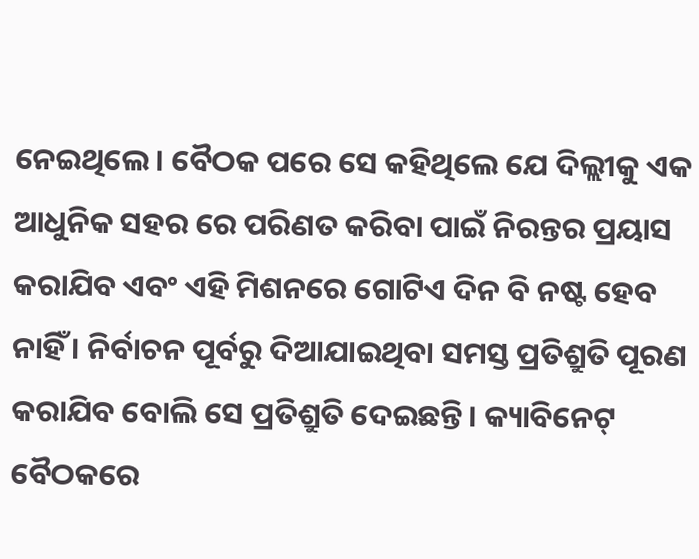ନେଇଥିଲେ। ବୈଠକ ପରେ ସେ କହିଥିଲେ ଯେ ଦିଲ୍ଲୀକୁ ଏକ ଆଧୁନିକ ସହର ରେ ପରିଣତ କରିବା ପାଇଁ ନିରନ୍ତର ପ୍ରୟାସ କରାଯିବ ଏବଂ ଏହି ମିଶନରେ ଗୋଟିଏ ଦିନ ବି ନଷ୍ଟ ହେବ ନାହିଁ । ନିର୍ବାଚନ ପୂର୍ବରୁ ଦିଆଯାଇଥିବା ସମସ୍ତ ପ୍ରତିଶ୍ରୁତି ପୂରଣ କରାଯିବ ବୋଲି ସେ ପ୍ରତିଶ୍ରୁତି ଦେଇଛନ୍ତି। କ୍ୟାବିନେଟ୍ ବୈଠକରେ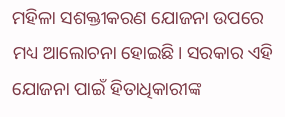ମହିଳା ସଶକ୍ତୀକରଣ ଯୋଜନା ଉପରେ ମଧ୍ୟ ଆଲୋଚନା ହୋଇଛି। ସରକାର ଏହି ଯୋଜନା ପାଇଁ ହିତାଧିକାରୀଙ୍କ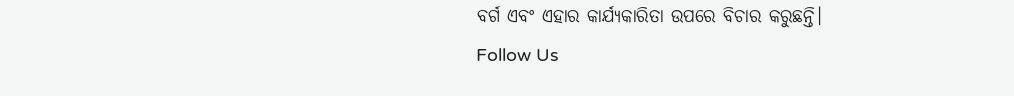ବର୍ଗ ଏବଂ ଏହାର କାର୍ଯ୍ୟକାରିତା ଉପରେ ବିଚାର କରୁଛନ୍ତି।
Follow Us